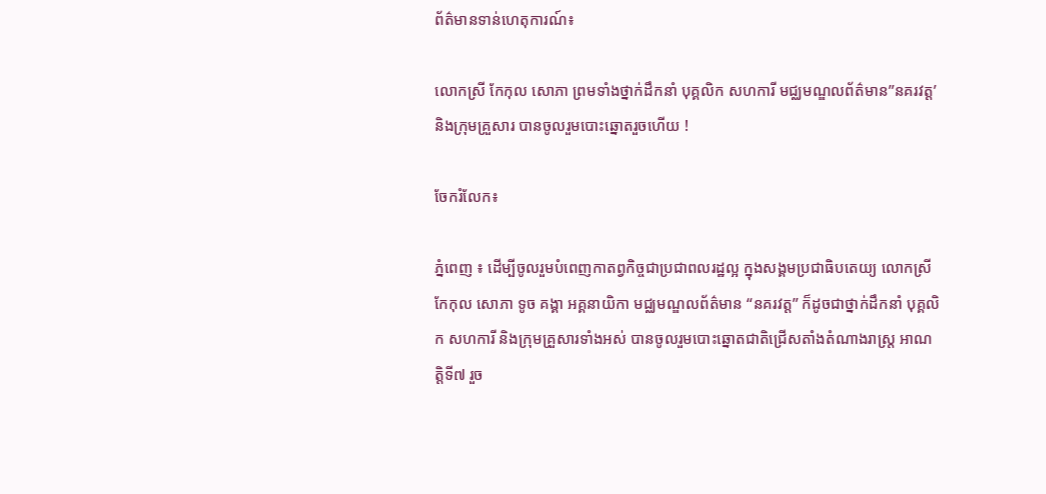ព័ត៌មានទាន់ហេតុការណ៍៖

លោកស្រី កែកុល សោភា ព្រមទាំងថ្នាក់ដឹកនាំ បុគ្គលិក សហការី មជ្ឈមណ្ឌលព័ត៌មាន”នគរវត្ត’ និងក្រុមគ្រួសារ បានចូលរួមបោះឆ្នោតរួចហើយ !

ចែករំលែក៖

ភ្នំពេញ ៖ ដើម្បីចូលរួមបំពេញកាតព្វកិច្ចជាប្រជាពលរដ្ឋល្អ ក្នុងសង្គមប្រជាធិបតេយ្យ លោកស្រី កែកុល សោភា ទូច គង្គា អគ្គនាយិកា មជ្ឈមណ្ឌលព័ត៌មាន “នគរវត្ត” ក៏ដូចជាថ្នាក់ដឹកនាំ បុគ្គលិក សហការី និងក្រុមគ្រួសារទាំងអស់ បានចូលរួមបោះឆ្នោតជាតិជ្រើសតាំងតំណាងរាស្រ្ត អាណត្តិទី៧ រួច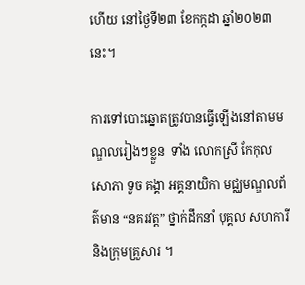ហើយ នៅថ្ងៃទី២៣ ខែកក្កដា ឆ្នាំ២០២៣នេះ។

ការទៅបោះឆ្នោតត្រូវបានធ្វើឡើងនៅតាមមណ្ឌលរៀងៗខ្លួន  ទាំង លោកស្រី កែកុល សោភា ទូច គង្គា អគ្គនាយិកា មជ្ឈមណ្ឌលព័ត៌មាន “នគរវត្ត” ថ្នាក់ដឹកនាំ បុគ្គល សហការី និងក្រុមគ្រួសារ ។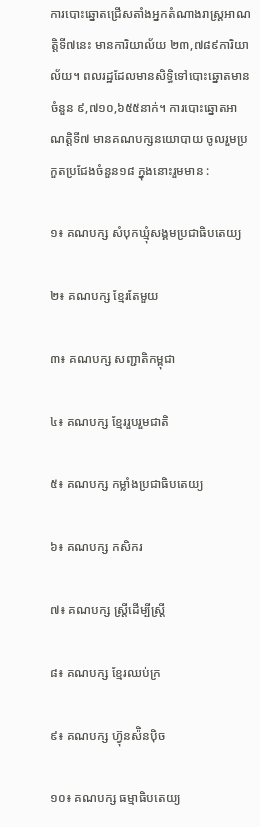ការបោះឆ្នោតជ្រើសតាំងអ្នកតំណាងរាស្ត្រអាណត្តិទី៧នេះ មានការិយាល័យ ២៣,៧៨៩ការិយាល័យ។ ពលរដ្ឋដែលមានសិទ្ធិទៅបោះឆ្នោតមានចំនួន ៩,៧១០,៦៥៥នាក់។ ការបោះឆ្នោតអាណត្តិទី៧ មានគណបក្សនយោបាយ ចូលរួមប្រកួតប្រជែងចំនួន១៨ ក្នុងនោះរួមមាន :

១៖ គណបក្ស សំបុកឃ្មុំសង្គមប្រជាធិបតេយ្យ

២៖ គណបក្ស ខ្មែរតែមួយ

៣៖ គណបក្ស សញ្ជាតិកម្ពុជា

៤៖ គណបក្ស ខ្មែររួបរួមជាតិ

៥៖ គណបក្ស កម្លាំងប្រជាធិបតេយ្យ

៦៖ គណបក្ស កសិករ

៧៖ គណបក្ស ស្ត្រីដើម្បីស្ត្រី

៨៖ គណបក្ស ខ្មែរឈប់ក្រ

៩៖ គណបក្ស ហ៊្វុនស៉ិនប៉ិច

១០៖ គណបក្ស ធម្មាធិបតេយ្យ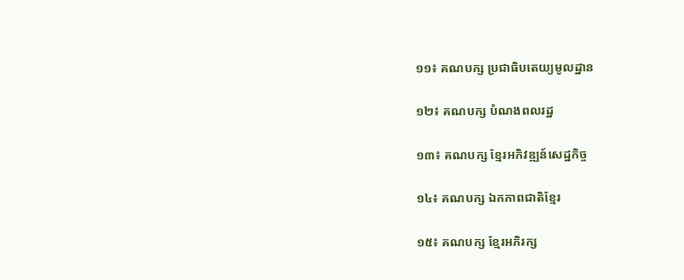១១៖ គណបក្ស ប្រជាធិបតេយ្យមូលដ្ឋាន

១២៖ គណបក្ស បំណងពលរដ្ឋ

១៣៖ គណបក្ស ខ្មែរអភិវឌ្ឍន៍សេដ្ឋកិច្ច

១៤៖ គណបក្ស ឯកភាពជាតិខ្មែរ

១៥៖ គណបក្ស ខ្មែរអភិរក្ស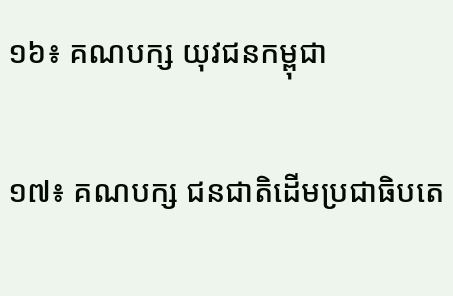១៦៖ គណបក្ស យុវជនកម្ពុជា

១៧៖ គណបក្ស ជនជាតិដើមប្រជាធិបតេ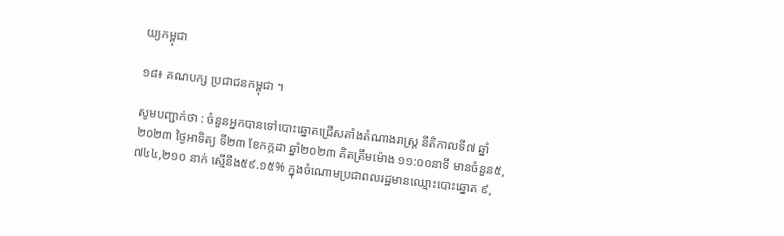យ្យកម្ពុជា

១៨៖ គណបក្ស ប្រជាជនកម្ពុជា ។

សូមបញ្ជាក់ថា : ចំនួនអ្នកបានទៅបោះឆ្នោតជ្រើសតាំងតំណាងរាស្រ្ត នីតិកាលទី៧ ឆ្នាំ២០២៣ ថ្ងៃអាទិត្យ ទី២៣ ខែកក្កដា ឆ្នាំ២០២៣ គិតត្រឹមម៉ោង ១១:០០នាទី មានចំនួន៥,៧៤៤,២១០ នាក់ ស្មើនឹង៥៩.១៥% ក្នុងចំណោមប្រជាពលរដ្ឋមានឈ្មោះបោះឆ្នោត ៩,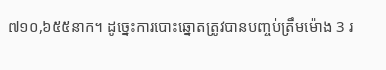៧១០,៦៥៥នាក។ ដូច្នេះការបោះឆ្នោតត្រូវបានបញ្ចប់ត្រឹមម៉ោង 3 រ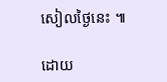សៀលថ្ងៃនេះ ៕

ដោយ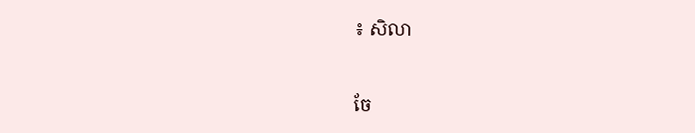៖ សិលា


ចែ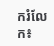ករំលែក៖